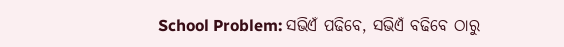School Problem: ସଭିଏଁ ପଢିବେ, ସଭିଏଁ ବଢିବେ ଠାରୁ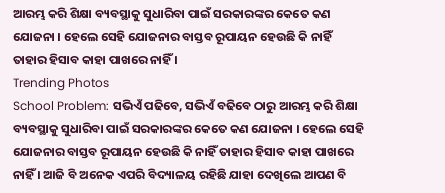ଆରମ୍ଭ କରି ଶିକ୍ଷା ବ୍ୟବସ୍ଥାକୁ ସୁଧାରିବା ପାଇଁ ସରକାରଙ୍କର କେତେ କଣ ଯୋଜନା । ହେଲେ ସେହି ଯୋଜନାର ବାସ୍ତବ ରୂପାୟନ ହେଉଛି କି ନାହିଁ ତାହାର ହିସାବ କାହା ପାଖରେ ନାହିଁ ।
Trending Photos
School Problem: ସଭିଏଁ ପଢିବେ, ସଭିଏଁ ବଢିବେ ଠାରୁ ଆରମ୍ଭ କରି ଶିକ୍ଷା ବ୍ୟବସ୍ଥାକୁ ସୁଧାରିବା ପାଇଁ ସରକାରଙ୍କର କେତେ କଣ ଯୋଜନା । ହେଲେ ସେହି ଯୋଜନାର ବାସ୍ତବ ରୂପାୟନ ହେଉଛି କି ନାହିଁ ତାହାର ହିସାବ କାହା ପାଖରେ ନାହିଁ । ଆଜି ବି ଅନେକ ଏପରି ବିଦ୍ୟାଳୟ ରହିଛି ଯାହା ଦେଖିଲେ ଆପଣ ବି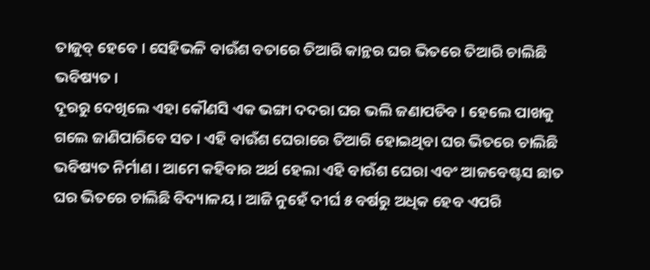ତାଜୁବ୍ ହେବେ । ସେହିଭଳି ବାଉଁଶ ବତାରେ ତିଆରି କାନ୍ଥର ଘର ଭିତରେ ତିଆରି ଚାଲିଛି ଭବିଷ୍ୟତ ।
ଦୂରରୁ ଦେଖିଲେ ଏହା କୌଣସି ଏକ ଭଙ୍ଗା ଦଦରା ଘର ଭଲି ଜଣାପଡିବ । ହେଲେ ପାଖକୁ ଗଲେ ଜାଣିପାରିବେ ସତ । ଏହି ବାଉଁଶ ଘେରାରେ ତିଆରି ହୋଇଥିବା ଘର ଭିତରେ ଚାଲିଛି ଭବିଷ୍ୟତ ନିର୍ମାଣ । ଆମେ କହିବାର ଅର୍ଥ ହେଲା ଏହି ବାଉଁଶ ଘେରା ଏବଂ ଆଜବେଷ୍ଟସ ଛାତ ଘର ଭିତରେ ଚାଲିଛି ବିଦ୍ୟାଳୟ । ଆଜି ନୁହେଁ ଦୀର୍ଘ ୫ ବର୍ଷରୁ ଅଧିକ ହେବ ଏପରି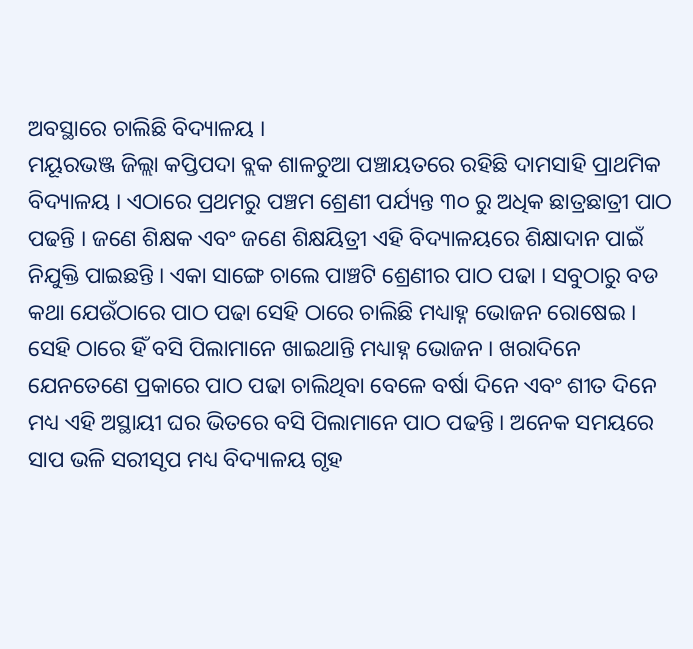ଅବସ୍ଥାରେ ଚାଲିଛି ବିଦ୍ୟାଳୟ ।
ମୟୂରଭଞ୍ଜ ଜିଲ୍ଲା କପ୍ତିପଦା ବ୍ଲକ ଶାଳଚୁଆ ପଞ୍ଚାୟତରେ ରହିଛି ଦାମସାହି ପ୍ରାଥମିକ ବିଦ୍ୟାଳୟ । ଏଠାରେ ପ୍ରଥମରୁ ପଞ୍ଚମ ଶ୍ରେଣୀ ପର୍ଯ୍ୟନ୍ତ ୩୦ ରୁ ଅଧିକ ଛାତ୍ରଛାତ୍ରୀ ପାଠ ପଢନ୍ତି । ଜଣେ ଶିକ୍ଷକ ଏବଂ ଜଣେ ଶିକ୍ଷୟିତ୍ରୀ ଏହି ବିଦ୍ୟାଳୟରେ ଶିକ୍ଷାଦାନ ପାଇଁ ନିଯୁକ୍ତି ପାଇଛନ୍ତି । ଏକା ସାଙ୍ଗେ ଚାଲେ ପାଞ୍ଚଟି ଶ୍ରେଣୀର ପାଠ ପଢା । ସବୁଠାରୁ ବଡ କଥା ଯେଉଁଠାରେ ପାଠ ପଢା ସେହି ଠାରେ ଚାଲିଛି ମଧ୍ୟାହ୍ନ ଭୋଜନ ରୋଷେଇ । ସେହି ଠାରେ ହିଁ ବସି ପିଲାମାନେ ଖାଇଥାନ୍ତି ମଧ୍ୟାହ୍ନ ଭୋଜନ । ଖରାଦିନେ ଯେନତେଣେ ପ୍ରକାରେ ପାଠ ପଢା ଚାଲିଥିବା ବେଳେ ବର୍ଷା ଦିନେ ଏବଂ ଶୀତ ଦିନେ ମଧ୍ୟ ଏହି ଅସ୍ଥାୟୀ ଘର ଭିତରେ ବସି ପିଲାମାନେ ପାଠ ପଢନ୍ତି । ଅନେକ ସମୟରେ ସାପ ଭଳି ସରୀସୃପ ମଧ୍ୟ ବିଦ୍ୟାଳୟ ଗୃହ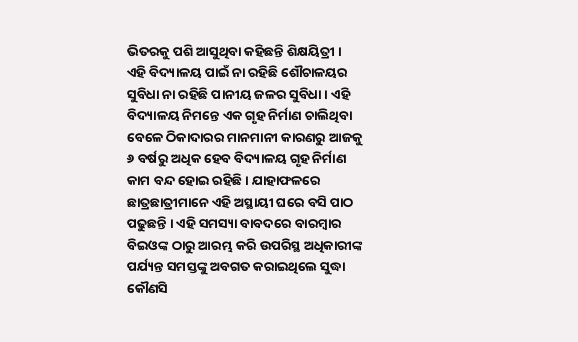ଭିତରକୁ ପଶି ଆସୁଥିବା କହିଛନ୍ତି ଶିକ୍ଷୟିତ୍ରୀ ।
ଏହି ବିଦ୍ୟାଳୟ ପାଇଁ ନା ରହିଛି ଶୌଚାଳୟର ସୁବିଧା ନା ରହିଛି ପାନୀୟ ଜଳର ସୁବିଧା । ଏହି ବିଦ୍ୟାଳୟ ନିମନ୍ତେ ଏକ ଗୃହ ନିର୍ମାଣ ଚାଲିଥିବା ବେଳେ ଠିକାଦାରର ମାନମାନୀ କାରଣରୁ ଆଜକୁ ୬ ବର୍ଷରୁ ଅଧିକ ହେବ ବିଦ୍ୟାଳୟ ଗୃହ ନିର୍ମାଣ କାମ ବନ୍ଦ ହୋଇ ରହିଛି । ଯାହାଫଳରେ ଛାତ୍ରଛାତ୍ରୀମାନେ ଏହି ଅସ୍ଥାୟୀ ଘରେ ବସି ପାଠ ପଢୁଛନ୍ତି । ଏହି ସମସ୍ୟା ବାବଦରେ ବାରମ୍ବାର ବିଇଓଙ୍କ ଠାରୁ ଆରମ୍ଭ କରି ଉପରିସ୍ଥ ଅଧିକାରୀଙ୍କ ପର୍ଯ୍ୟନ୍ତ ସମସ୍ତଙ୍କୁ ଅବଗତ କରାଇଥିଲେ ସୁଦ୍ଧା କୌଣସି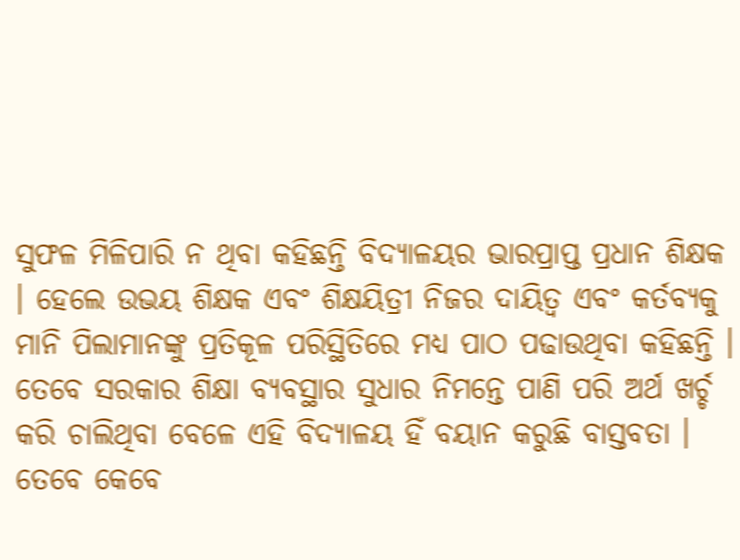ସୁଫଳ ମିଳିପାରି ନ ଥିବା କହିଛନ୍ତି ବିଦ୍ୟାଳୟର ଭାରପ୍ରାପ୍ତ ପ୍ରଧାନ ଶିକ୍ଷକ । ହେଲେ ଉଭୟ ଶିକ୍ଷକ ଏବଂ ଶିକ୍ଷୟିତ୍ରୀ ନିଜର ଦାୟିତ୍ୱ ଏବଂ କର୍ତବ୍ୟକୁ ମାନି ପିଲାମାନଙ୍କୁ ପ୍ରତିକୂଳ ପରିସ୍ଥିତିରେ ମଧ୍ୟ ପାଠ ପଢାଉଥିବା କହିଛନ୍ତି ।
ତେବେ ସରକାର ଶିକ୍ଷା ବ୍ୟବସ୍ଥାର ସୁଧାର ନିମନ୍ତେ ପାଣି ପରି ଅର୍ଥ ଖର୍ଚ୍ଚ କରି ଚାଲିଥିବା ବେଳେ ଏହି ବିଦ୍ୟାଳୟ ହିଁ ବୟାନ କରୁଛି ବାସ୍ତବତା । ତେବେ କେବେ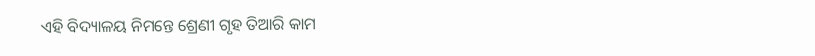ଏହି ବିଦ୍ୟାଳୟ ନିମନ୍ତେ ଶ୍ରେଣୀ ଗୃହ ତିଆରି କାମ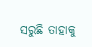ସରୁଛି ତାହାକୁ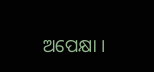ଅପେକ୍ଷା ।